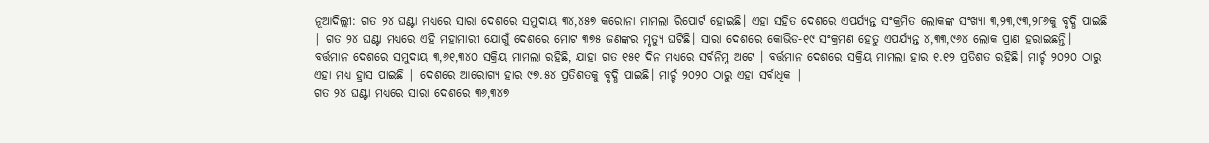ନୂଆଦିଲ୍ଲୀ: ଗତ ୨୪ ଘଣ୍ଟା ମଧ୍ୟରେ ସାରା ଦେଶରେ ସମୁଦାୟ ୩୪,୪୫୭ କରୋନା ମାମଲା ରିପୋର୍ଟ ହୋଇଛି। ଏହା ସହିତ ଦେଶରେ ଏପର୍ଯ୍ୟନ୍ତ ସଂକ୍ରମିତ ଲୋକଙ୍କ ସଂଖ୍ୟା ୩,୨୩,୯୩,୨୮୬କୁ ବୃଦ୍ଧି ପାଇଛି | ଗତ ୨୪ ଘଣ୍ଟା ମଧ୍ୟରେ ଏହି ମହାମାରୀ ଯୋଗୁଁ ଦେଶରେ ମୋଟ ୩୭୫ ଜଣଙ୍କର ମୃତ୍ୟୁ ଘଟିଛି। ସାରା ଦେଶରେ କୋଭିଡ-୧୯ ସଂକ୍ରମଣ ହେତୁ ଏପର୍ଯ୍ୟନ୍ତ ୪,୩୩,୯୬୪ ଲୋକ ପ୍ରାଣ ହରାଇଛନ୍ତି।
ବର୍ତ୍ତମାନ ଦେଶରେ ସମୁଦାୟ ୩,୬୧,୩୪୦ ସକ୍ରିୟ ମାମଲା ରହିଛି, ଯାହା ଗତ ୧୫୧ ଦିନ ମଧ୍ୟରେ ସର୍ବନିମ୍ନ ଅଟେ । ବର୍ତ୍ତମାନ ଦେଶରେ ସକ୍ରିୟ ମାମଲା ହାର ୧.୧୨ ପ୍ରତିଶତ ରହିଛି। ମାର୍ଚ୍ଚ ୨୦୨୦ ଠାରୁ ଏହା ମଧ୍ୟ ହ୍ରାସ ପାଇଛି | ଦେଶରେ ଆରୋଗ୍ୟ ହାର ୯୭.୫୪ ପ୍ରତିଶତକୁ ବୃଦ୍ଧି ପାଇଛି। ମାର୍ଚ୍ଚ ୨୦୨୦ ଠାରୁ ଏହା ସର୍ବାଧିକ |
ଗତ ୨୪ ଘଣ୍ଟା ମଧ୍ୟରେ ସାରା ଦେଶରେ ୩୬,୩୪୭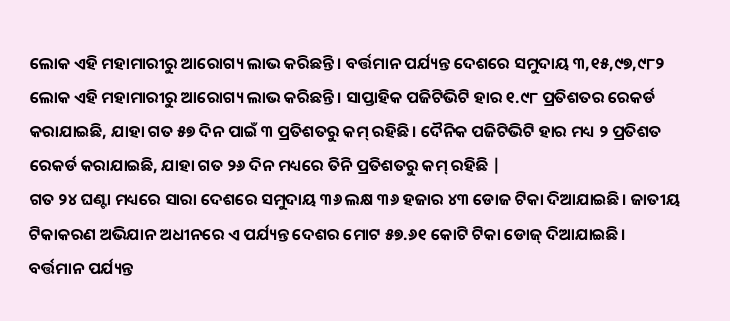ଲୋକ ଏହି ମହାମାରୀରୁ ଆରୋଗ୍ୟ ଲାଭ କରିଛନ୍ତି। ବର୍ତ୍ତମାନ ପର୍ଯ୍ୟନ୍ତ ଦେଶରେ ସମୁଦାୟ ୩,୧୫,୯୭,୯୮୨ ଲୋକ ଏହି ମହାମାରୀରୁ ଆରୋଗ୍ୟ ଲାଭ କରିଛନ୍ତି। ସାପ୍ତାହିକ ପଜିଟିଭିଟି ହାର ୧.୯୮ ପ୍ରତିଶତର ରେକର୍ଡ କରାଯାଇଛି, ଯାହା ଗତ ୫୭ ଦିନ ପାଇଁ ୩ ପ୍ରତିଶତରୁ କମ୍ ରହିଛି। ଦୈନିକ ପଜିଟିଭିଟି ହାର ମଧ୍ୟ ୨ ପ୍ରତିଶତ ରେକର୍ଡ କରାଯାଇଛି, ଯାହା ଗତ ୨୬ ଦିନ ମଧ୍ୟରେ ତିନି ପ୍ରତିଶତରୁ କମ୍ ରହିଛି |
ଗତ ୨୪ ଘଣ୍ଟା ମଧ୍ୟରେ ସାରା ଦେଶରେ ସମୁଦାୟ ୩୬ ଲକ୍ଷ ୩୬ ହଜାର ୪୩ ଡୋଜ ଟିକା ଦିଆଯାଇଛି। ଜାତୀୟ ଟିକାକରଣ ଅଭିଯାନ ଅଧୀନରେ ଏ ପର୍ଯ୍ୟନ୍ତ ଦେଶର ମୋଟ ୫୭.୬୧ କୋଟି ଟିକା ଡୋଜ୍ ଦିଆଯାଇଛି। ବର୍ତ୍ତମାନ ପର୍ଯ୍ୟନ୍ତ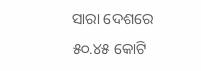ସାରା ଦେଶରେ ୫୦.୪୫ କୋଟି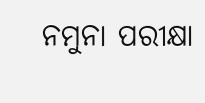ନମୁନା ପରୀକ୍ଷା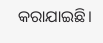କରାଯାଇଛି।